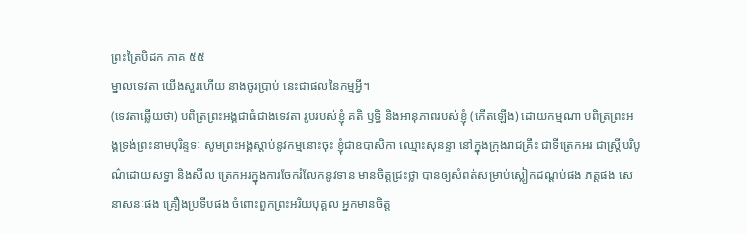ព្រះត្រៃបិដក ភាគ ៥៥
ម្នាលទេវតា យើងសួរហើយ នាងចូរប្រាប់ នេះជាផលនៃកម្មអី្វ។
(ទេវតាឆ្លើយថា) បពិត្រព្រះអង្គជាធំជាងទេវតា រូបរបស់ខ្ញុំ គតិ ឫទ្ធិ និងអានុភាពរបស់ខ្ញុំ (កើតឡើង) ដោយកម្មណា បពិត្រព្រះអង្គទ្រង់ព្រះនាមបុរិន្ទទៈ សូមព្រះអង្គស្តាប់នូវកម្មនោះចុះ ខ្ញុំជាឧបាសិកា ឈ្មោះសុនន្ទា នៅក្នុងក្រុងរាជគ្រឹះ ជាទីត្រេកអរ ជាស្ត្រីបរិបូណ៌ដោយសទ្ធា និងសីល ត្រេកអរក្នុងការចែករំលែកនូវទាន មានចិត្តជ្រះថ្លា បានឲ្យសំពត់សម្រាប់ស្លៀកដណ្តប់ផង ភត្តផង សេនាសនៈផង គ្រឿងប្រទីបផង ចំពោះពួកព្រះអរិយបុគ្គល អ្នកមានចិត្ត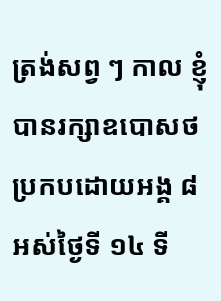ត្រង់សព្វ ៗ កាល ខ្ញុំបានរក្សាឧបោសថប្រកបដោយអង្គ ៨ អស់ថ្ងៃទី ១៤ ទី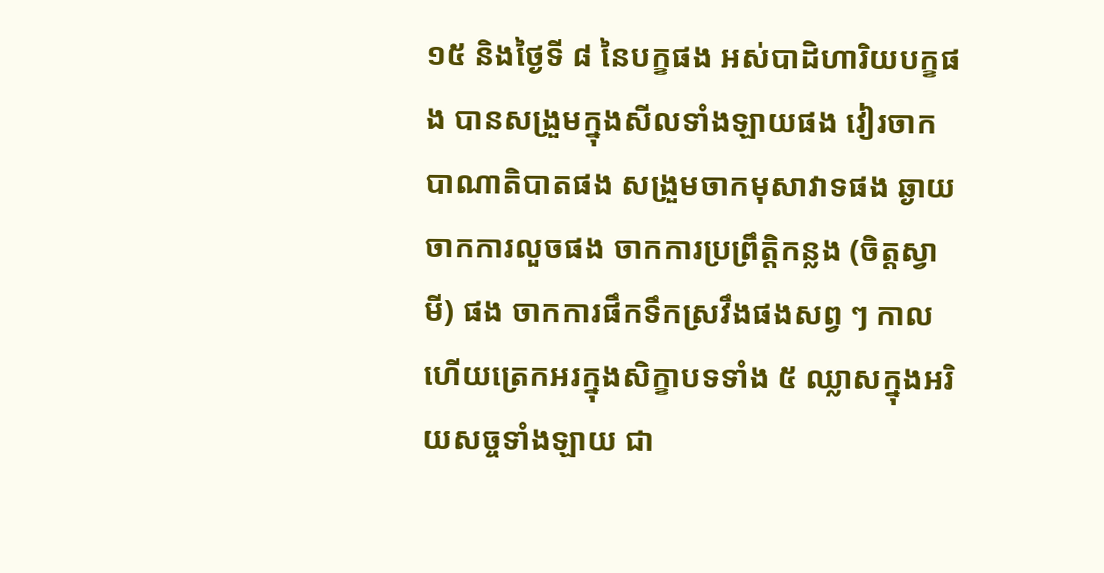១៥ និងថ្ងៃទី ៨ នៃបក្ខផង អស់បាដិហារិយបក្ខផង បានសង្រួមក្នុងសីលទាំងឡាយផង វៀរចាកបាណាតិបាតផង សង្រួមចាកមុសាវាទផង ឆ្ងាយចាកការលួចផង ចាកការប្រព្រឹត្តិកន្លង (ចិត្តស្វាមី) ផង ចាកការផឹកទឹកស្រវឹងផងសព្វ ៗ កាល ហើយត្រេកអរក្នុងសិក្ខាបទទាំង ៥ ឈ្លាសក្នុងអរិយសច្ចទាំងឡាយ ជា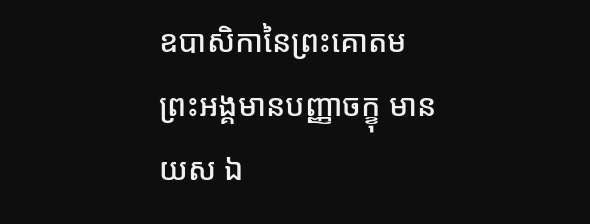ឧបាសិកានៃព្រះគោតម ព្រះអង្គមានបញ្ញាចក្ខុ មានយស ឯ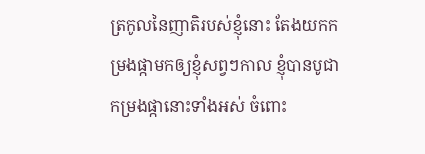ត្រកូលនៃញាតិរបស់ខ្ញុំនោះ តែងយកកម្រងផ្កាមកឲ្យខ្ញុំសព្វៗកាល ខ្ញុំបានបូជាកម្រងផ្កានោះទាំងអស់ ចំពោះ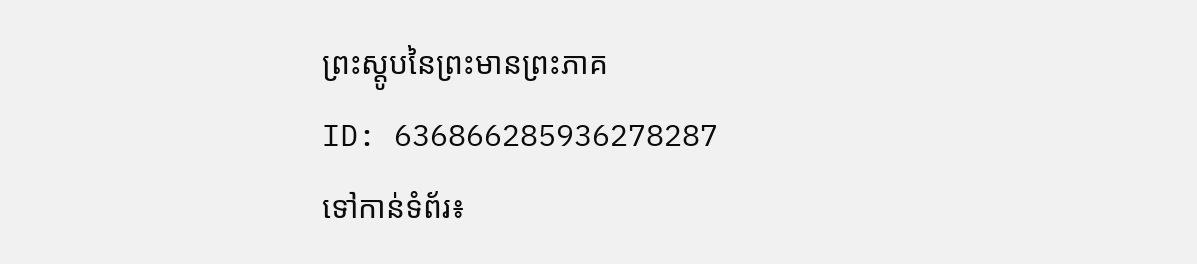ព្រះស្តូបនៃព្រះមានព្រះភាគ
ID: 636866285936278287
ទៅកាន់ទំព័រ៖